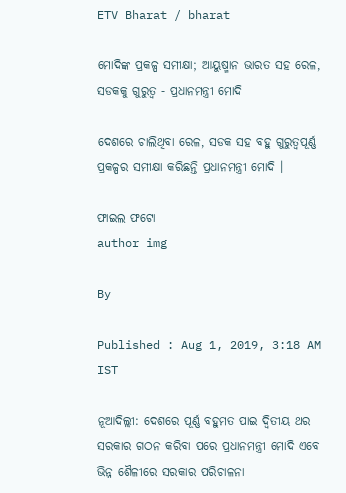ETV Bharat / bharat

ମୋଦିଙ୍କ ପ୍ରକଳ୍ପ ସମୀକ୍ଷା; ଆୟୁଷ୍ମାନ ଭାରତ ସହ ରେଳ, ସଡକକୁ ଗୁରୁତ୍ବ - ପ୍ରଧାନମନ୍ତ୍ରୀ ମୋଦି

ଦେଶରେ ଚାଲିଥିବା ରେଳ, ସଡକ ସହ ବହୁ ଗୁରୁତ୍ବପୂର୍ଣ୍ଣ ପ୍ରକଳ୍ପର ସମୀକ୍ଷା କରିଛନ୍ତି ପ୍ରଧାନମନ୍ତ୍ରୀ ମୋଦି ।

ଫାଇଲ ଫଟୋ
author img

By

Published : Aug 1, 2019, 3:18 AM IST

ନୂଆଦିଲ୍ଲୀ: ଦେଶରେ ପୂର୍ଣ୍ଣ ବହୁମତ ପାଇ ଦ୍ବିତୀୟ ଥର ସରକାର ଗଠନ କରିବା ପରେ ପ୍ରଧାନମନ୍ତ୍ରୀ ମୋଦି ଏବେ ଭିନ୍ନ ଶୈଳୀରେ ସରକାର ପରିଚାଳନା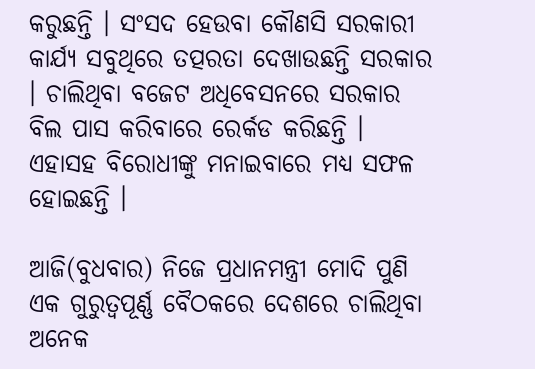କରୁଛନ୍ତି । ସଂସଦ ହେଉବା କୌଣସି ସରକାରୀ କାର୍ଯ୍ୟ ସବୁଥିରେ ତତ୍ପରତା ଦେଖାଉଛନ୍ତି ସରକାର । ଚାଲିଥିବା ବଜେଟ ଅଧିବେସନରେ ସରକାର ବିଲ ପାସ କରିବାରେ ରେର୍କଡ କରିଛନ୍ତି । ଏହାସହ ବିରୋଧୀଙ୍କୁ ମନାଇବାରେ ମଧ୍ୟ ସଫଳ ହୋଇଛନ୍ତି ।

ଆଜି(ବୁଧବାର) ନିଜେ ପ୍ରଧାନମନ୍ତ୍ରୀ ମୋଦି ପୁଣି ଏକ ଗୁରୁତ୍ବପୂର୍ଣ୍ଣ ବୈଠକରେ ଦେଶରେ ଚାଲିଥିବା ଅନେକ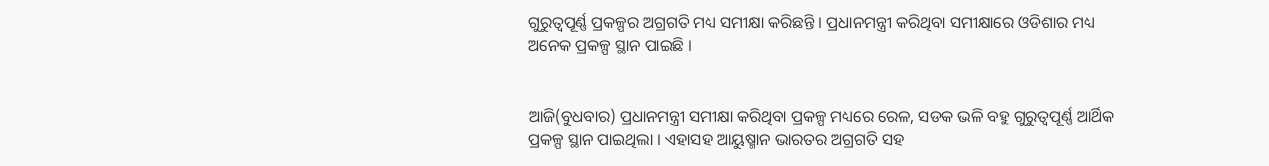ଗୁରୁତ୍ବପୂର୍ଣ୍ଣ ପ୍ରକଳ୍ପର ଅଗ୍ରଗତି ମଧ୍ୟ ସମୀକ୍ଷା କରିଛନ୍ତି । ପ୍ରଧାନମନ୍ତ୍ରୀ କରିଥିବା ସମୀକ୍ଷାରେ ଓଡିଶାର ମଧ୍ୟ ଅନେକ ପ୍ରକଳ୍ପ ସ୍ଥାନ ପାଇଛି ।


ଆଜି(ବୁଧବାର) ପ୍ରଧାନମନ୍ତ୍ରୀ ସମୀକ୍ଷା କରିଥିବା ପ୍ରକଳ୍ପ ମଧ୍ୟରେ ରେଳ, ସଡକ ଭଳି ବହୁ ଗୁରୁତ୍ବପୂର୍ଣ୍ଣ ଆର୍ଥିକ ପ୍ରକଳ୍ପ ସ୍ଥାନ ପାଇଥିଲା । ଏହାସହ ଆୟୁଷ୍ମାନ ଭାରତର ଅଗ୍ରଗତି ସହ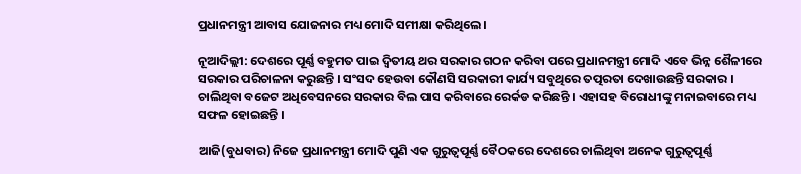ପ୍ରଧାନମନ୍ତ୍ରୀ ଆବାସ ଯୋଜନାର ମଧ୍ୟ ମୋଦି ସମୀକ୍ଷା କରିଥିଲେ ।

ନୂଆଦିଲ୍ଲୀ: ଦେଶରେ ପୂର୍ଣ୍ଣ ବହୁମତ ପାଇ ଦ୍ବିତୀୟ ଥର ସରକାର ଗଠନ କରିବା ପରେ ପ୍ରଧାନମନ୍ତ୍ରୀ ମୋଦି ଏବେ ଭିନ୍ନ ଶୈଳୀରେ ସରକାର ପରିଚାଳନା କରୁଛନ୍ତି । ସଂସଦ ହେଉବା କୌଣସି ସରକାରୀ କାର୍ଯ୍ୟ ସବୁଥିରେ ତତ୍ପରତା ଦେଖାଉଛନ୍ତି ସରକାର । ଚାଲିଥିବା ବଜେଟ ଅଧିବେସନରେ ସରକାର ବିଲ ପାସ କରିବାରେ ରେର୍କଡ କରିଛନ୍ତି । ଏହାସହ ବିରୋଧୀଙ୍କୁ ମନାଇବାରେ ମଧ୍ୟ ସଫଳ ହୋଇଛନ୍ତି ।

ଆଜି(ବୁଧବାର) ନିଜେ ପ୍ରଧାନମନ୍ତ୍ରୀ ମୋଦି ପୁଣି ଏକ ଗୁରୁତ୍ବପୂର୍ଣ୍ଣ ବୈଠକରେ ଦେଶରେ ଚାଲିଥିବା ଅନେକ ଗୁରୁତ୍ବପୂର୍ଣ୍ଣ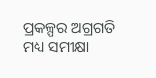ପ୍ରକଳ୍ପର ଅଗ୍ରଗତି ମଧ୍ୟ ସମୀକ୍ଷା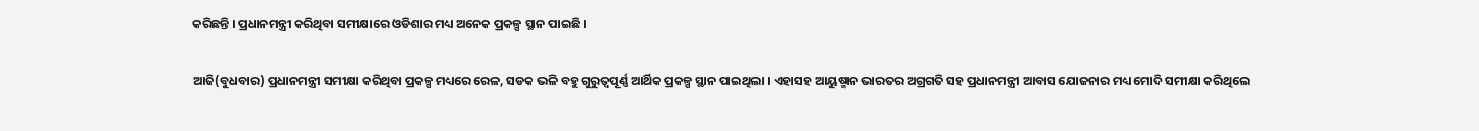କରିଛନ୍ତି । ପ୍ରଧାନମନ୍ତ୍ରୀ କରିଥିବା ସମୀକ୍ଷାରେ ଓଡିଶାର ମଧ୍ୟ ଅନେକ ପ୍ରକଳ୍ପ ସ୍ଥାନ ପାଇଛି ।


ଆଜି(ବୁଧବାର) ପ୍ରଧାନମନ୍ତ୍ରୀ ସମୀକ୍ଷା କରିଥିବା ପ୍ରକଳ୍ପ ମଧ୍ୟରେ ରେଳ, ସଡକ ଭଳି ବହୁ ଗୁରୁତ୍ବପୂର୍ଣ୍ଣ ଆର୍ଥିକ ପ୍ରକଳ୍ପ ସ୍ଥାନ ପାଇଥିଲା । ଏହାସହ ଆୟୁଷ୍ମାନ ଭାରତର ଅଗ୍ରଗତି ସହ ପ୍ରଧାନମନ୍ତ୍ରୀ ଆବାସ ଯୋଜନାର ମଧ୍ୟ ମୋଦି ସମୀକ୍ଷା କରିଥିଲେ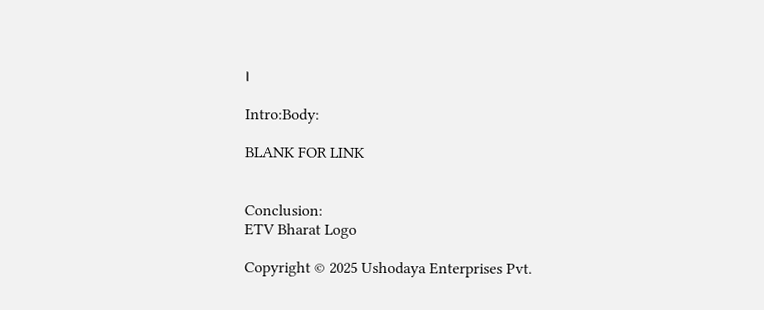।

Intro:Body:

BLANK FOR LINK


Conclusion:
ETV Bharat Logo

Copyright © 2025 Ushodaya Enterprises Pvt.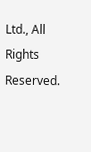Ltd., All Rights Reserved.